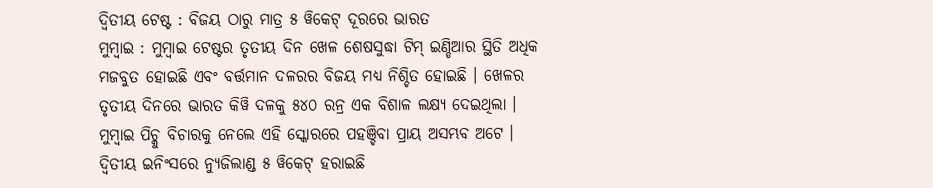ଦ୍ଵିତୀୟ ଟେଷ୍ଟ : ବିଜୟ ଠାରୁ ମାତ୍ର ୫ ୱିକେଟ୍ ଦୂରରେ ଭାରତ
ମୁମ୍ବାଇ : ମୁମ୍ବାଇ ଟେଷ୍ଟର ତୃତୀୟ ଦିନ ଖେଳ ଶେଷସୁଦ୍ଧା ଟିମ୍ ଇଣ୍ଡିଆର ସ୍ଥିତି ଅଧିକ ମଜବୁତ ହୋଇଛି ଏବଂ ବର୍ତ୍ତମାନ ଦଳରର ବିଜୟ ମଧ୍ୟ ନିଶ୍ଚିତ ହୋଇଛି । ଖେଳର ତୃତୀୟ ଦିନରେ ଭାରତ କିୱି ଦଳକୁ ୫୪୦ ରନ୍ର ଏକ ବିଶାଳ ଲକ୍ଷ୍ୟ ଦେଇଥିଲା । ମୁମ୍ବାଇ ପିଚ୍କୁ ବିଚାରକୁ ନେଲେ ଏହି ସ୍କୋରରେ ପହଞ୍ଚିବା ପ୍ରାୟ ଅସମ୍ଭବ ଅଟେ । ଦ୍ୱିତୀୟ ଇନିଂସରେ ନ୍ୟୁଜିଲାଣ୍ଡ ୫ ୱିକେଟ୍ ହରାଇଛି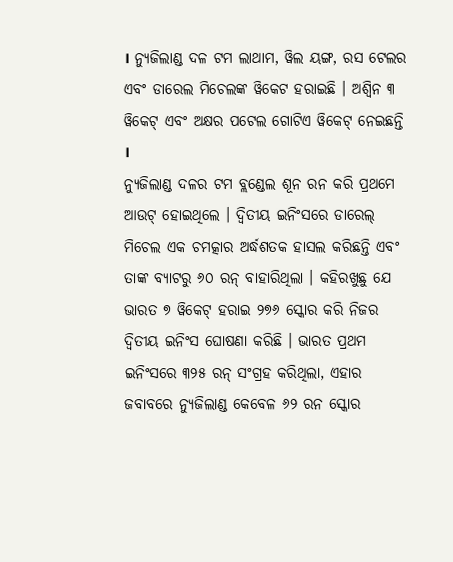। ନ୍ୟୁଜିଲାଣ୍ଡ ଦଳ ଟମ ଲାଥାମ, ୱିଲ ୟଙ୍ଗ, ରସ ଟେଲର ଏବଂ ଡାରେଲ ମିଚେଲଙ୍କ ୱିକେଟ ହରାଇଛି । ଅଶ୍ୱିନ ୩ ୱିକେଟ୍ ଏବଂ ଅକ୍ଷର ପଟେଲ ଗୋଟିଏ ୱିକେଟ୍ ନେଇଛନ୍ତି ।
ନ୍ୟୁଜିଲାଣ୍ଡ ଦଳର ଟମ ବ୍ଲଣ୍ଡେଲ ଶୂନ ରନ କରି ପ୍ରଥମେ ଆଉଟ୍ ହୋଇଥିଲେ । ଦ୍ୱିତୀୟ ଇନିଂସରେ ଡାରେଲ୍ ମିଚେଲ ଏକ ଚମତ୍କାର ଅର୍ଦ୍ଧଶତକ ହାସଲ କରିଛନ୍ତି ଏବଂ ତାଙ୍କ ବ୍ୟାଟରୁ ୬୦ ରନ୍ ବାହାରିଥିଲା । କହିରଖୁଛୁ ଯେ ଭାରତ ୭ ୱିକେଟ୍ ହରାଇ ୨୭୬ ସ୍କୋର କରି ନିଜର ଦ୍ୱିତୀୟ ଇନିଂସ ଘୋଷଣା କରିଛି । ଭାରତ ପ୍ରଥମ ଇନିଂସରେ ୩୨୫ ରନ୍ ସଂଗ୍ରହ କରିଥିଲା, ଏହାର ଜବାବରେ ନ୍ୟୁଜିଲାଣ୍ଡ କେବେଳ ୬୨ ରନ ସ୍କୋର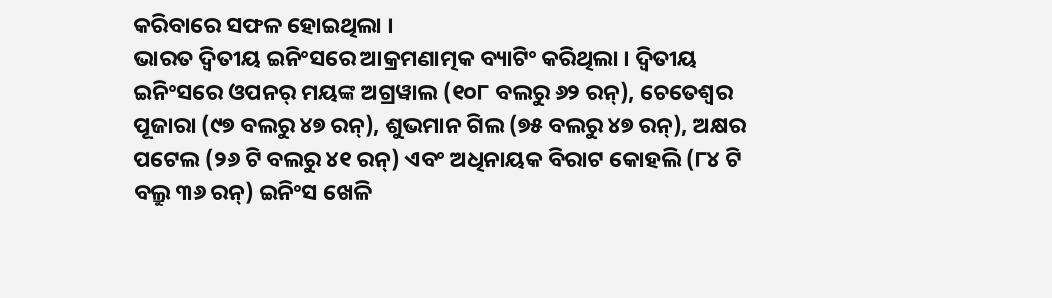କରିବାରେ ସଫଳ ହୋଇଥିଲା ।
ଭାରତ ଦ୍ୱିତୀୟ ଇନିଂସରେ ଆକ୍ରମଣାତ୍ମକ ବ୍ୟାଟିଂ କରିଥିଲା । ଦ୍ୱିତୀୟ ଇନିଂସରେ ଓପନର୍ ମୟଙ୍କ ଅଗ୍ରୱାଲ (୧୦୮ ବଲରୁ ୬୨ ରନ୍), ଚେତେଶ୍ୱର ପୂଜାରା (୯୭ ବଲରୁ ୪୭ ରନ୍), ଶୁଭମାନ ଗିଲ (୭୫ ବଲରୁ ୪୭ ରନ୍), ଅକ୍ଷର ପଟେଲ (୨୬ ଟି ବଲରୁ ୪୧ ରନ୍) ଏବଂ ଅଧିନାୟକ ବିରାଟ କୋହଲି (୮୪ ଟି ବଲ୍ରୁ ୩୬ ରନ୍) ଇନିଂସ ଖେଳି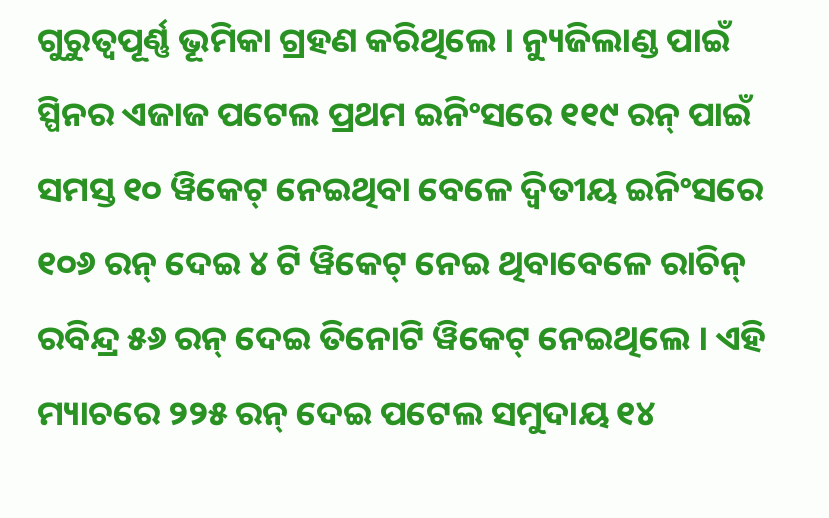ଗୁରୁତ୍ୱପୂର୍ଣ୍ଣ ଭୂମିକା ଗ୍ରହଣ କରିଥିଲେ । ନ୍ୟୁଜିଲାଣ୍ଡ ପାଇଁ ସ୍ପିନର ଏଜାଜ ପଟେଲ ପ୍ରଥମ ଇନିଂସରେ ୧୧୯ ରନ୍ ପାଇଁ ସମସ୍ତ ୧୦ ୱିକେଟ୍ ନେଇଥିବା ବେଳେ ଦ୍ୱିତୀୟ ଇନିଂସରେ ୧୦୬ ରନ୍ ଦେଇ ୪ ଟି ୱିକେଟ୍ ନେଇ ଥିବାବେଳେ ରାଚିନ୍ ରବିନ୍ଦ୍ର ୫୬ ରନ୍ ଦେଇ ତିନୋଟି ୱିକେଟ୍ ନେଇଥିଲେ । ଏହି ମ୍ୟାଚରେ ୨୨୫ ରନ୍ ଦେଇ ପଟେଲ ସମୁଦାୟ ୧୪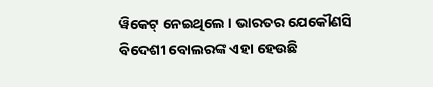ୱିକେଟ୍ ନେଇଥିଲେ । ଭାରତର ଯେକୌଣସି ବିଦେଶୀ ବୋଲରଙ୍କ ଏହା ହେଉଛି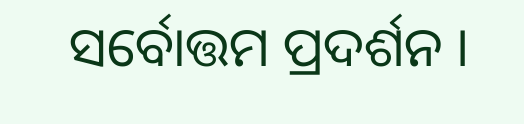ସର୍ବୋତ୍ତମ ପ୍ରଦର୍ଶନ ।